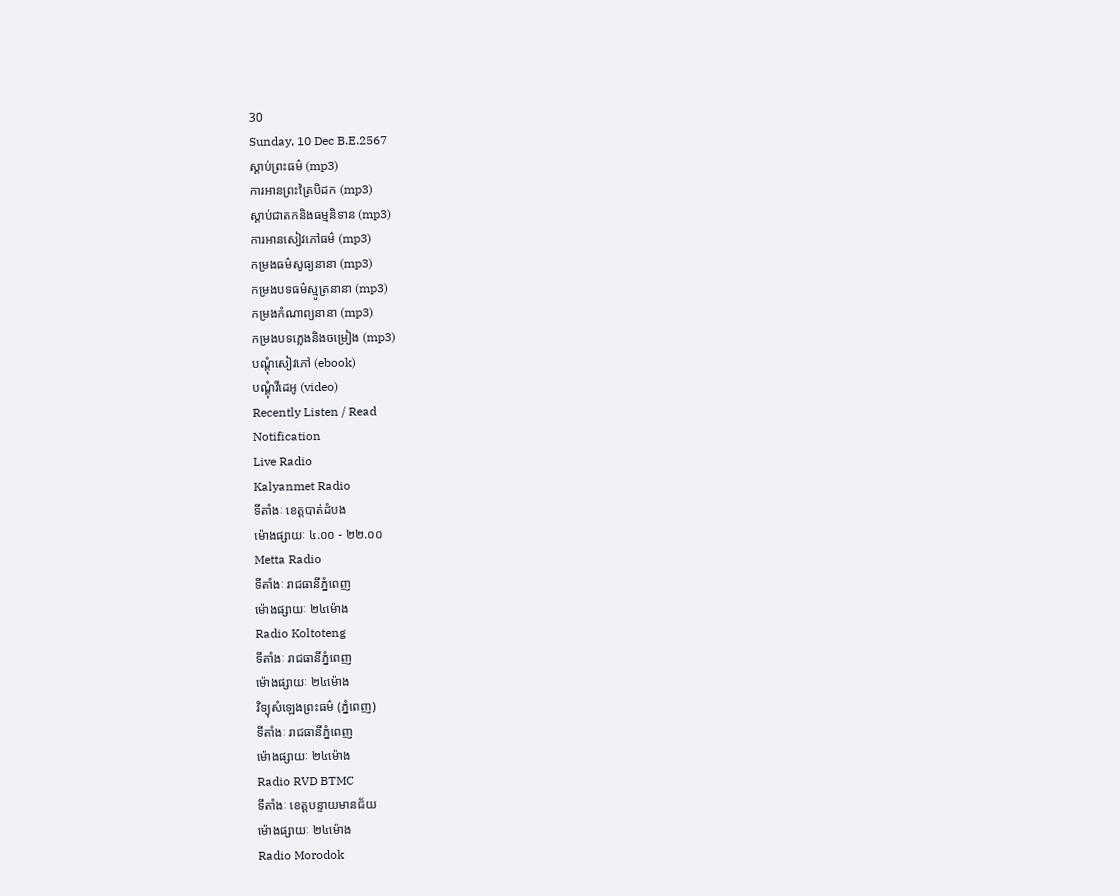30
Sunday, 10 Dec B.E.2567
ស្តាប់ព្រះធម៌ (mp3)
ការអានព្រះត្រៃបិដក (mp3)
ស្តាប់ជាតកនិងធម្មនិទាន (mp3)
ការអានសៀវភៅធម៌ (mp3)
កម្រងធម៌សូធ្យនានា (mp3)
កម្រងបទធម៌ស្មូត្រនានា (mp3)
កម្រងកំណាព្យនានា (mp3)
កម្រងបទភ្លេងនិងចម្រៀង (mp3)
បណ្តុំសៀវភៅ (ebook)
បណ្តុំវីដេអូ (video)
Recently Listen / Read
Notification
Live Radio
Kalyanmet Radio
ទីតាំងៈ ខេត្តបាត់ដំបង
ម៉ោងផ្សាយៈ ៤.០០ - ២២.០០
Metta Radio
ទីតាំងៈ រាជធានីភ្នំពេញ
ម៉ោងផ្សាយៈ ២៤ម៉ោង
Radio Koltoteng
ទីតាំងៈ រាជធានីភ្នំពេញ
ម៉ោងផ្សាយៈ ២៤ម៉ោង
វិទ្យុសំឡេងព្រះធម៌ (ភ្នំពេញ)
ទីតាំងៈ រាជធានីភ្នំពេញ
ម៉ោងផ្សាយៈ ២៤ម៉ោង
Radio RVD BTMC
ទីតាំងៈ ខេត្តបន្ទាយមានជ័យ
ម៉ោងផ្សាយៈ ២៤ម៉ោង
Radio Morodok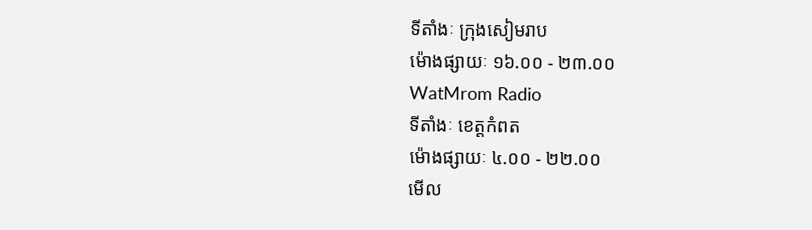ទីតាំងៈ ក្រុងសៀមរាប
ម៉ោងផ្សាយៈ ១៦.០០ - ២៣.០០
WatMrom Radio
ទីតាំងៈ ខេត្តកំពត
ម៉ោងផ្សាយៈ ៤.០០ - ២២.០០
មើល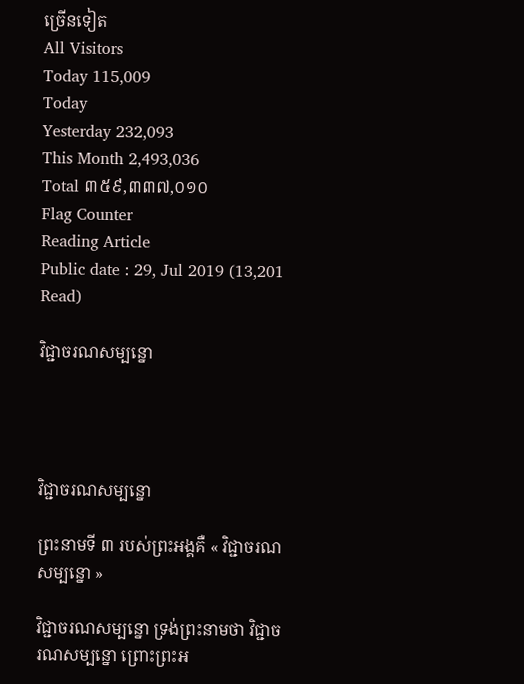ច្រើនទៀត
All Visitors
Today 115,009
Today
Yesterday 232,093
This Month 2,493,036
Total ៣៥៩,៣៣៧,០១០
Flag Counter
Reading Article
Public date : 29, Jul 2019 (13,201 Read)

វិជ្ជាចរណសម្បន្នោ




វិជ្ជាចរណសម្បន្នោ

ព្រះនាមទី ៣ របស់ព្រះអង្គគឺ « វិជ្ជាចរណសម្បន្នោ »

វិជ្ជាចរណសម្បន្នោ ទ្រង់ព្រះនាមថា វិជ្ជាចរណសម្បន្នោ ព្រោះព្រះអ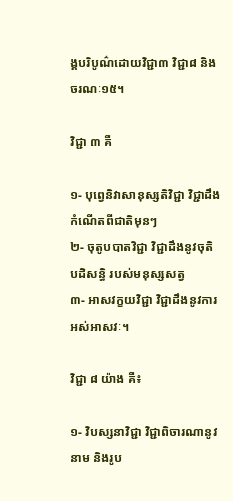ង្គបរិបូណ៌ដោយវិជ្ជា៣ វិជ្ជា៨ និងចរណៈ១៥។

វិជ្ជា ៣ គឺ

១- បុព្វេនិវាសានុស្សតិវិជ្ជា វិជ្ជាដឹងកំណើតពីជាតិមុនៗ
២- ចុតូបបាតវិជ្ជា វិជ្ជាដឹងនូវចុតិ បដិសន្ធិ របស់មនុស្សសត្វ
៣- អាសវក្ខយវិជ្ជា វិជ្ជាដឹងនូវការអស់អាសវៈ។

វិជ្ជា ៨ យ៉ាង គឺ៖

១- វិបស្សនាវិជ្ជា វិជ្ជាពិចារណានូវនាម និងរូប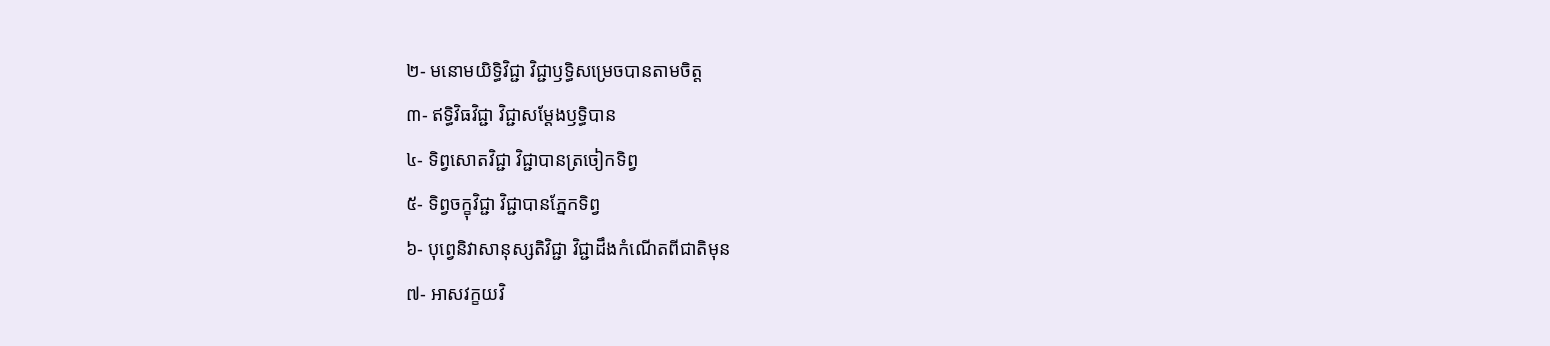២- មនោមយិទ្ធិវិជ្ជា វិជ្ជាឫទ្ធិសម្រេចបានតាមចិត្ត
៣- ឥទ្ធិវិធវិជ្ជា វិជ្ជាសម្ដែងឫទ្ធិបាន
៤- ទិព្វសោតវិជ្ជា វិជ្ជាបានត្រចៀកទិព្វ
៥- ទិព្វចក្ខុវិជ្ជា វិជ្ជាបានភ្នែកទិព្វ
៦- បុព្វេនិវាសានុស្សតិវិជ្ជា វិជ្ជាដឹងកំណើតពីជាតិមុន
៧- អាសវក្ខយវិ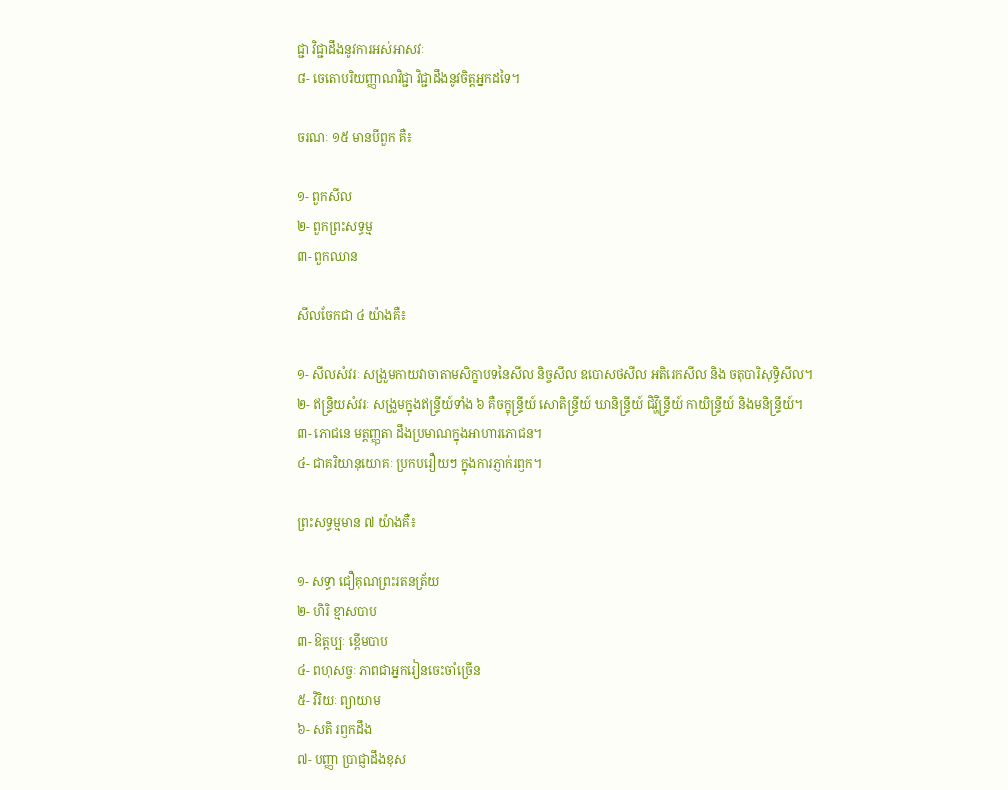ជ្ជា វិជ្ជាដឹងនូវការអស់អាសវៈ
៨- ចេតោបរិយញ្ញាណវិជ្ជា វិជ្ជាដឹងនូវចិត្តអ្នកដទៃ។

ចរណៈ ១៥ មានបីពួក គឺ៖

១- ពួកសីល
២- ពួកព្រះសទ្ធម្ម
៣- ពួកឈាន

សីលចែកជា ៤ យ៉ាងគឺ៖

១- សីលសំវរៈ សង្រួមកាយវាចាតាមសិក្ខាបទនៃសីល និច្ចសីល ឧបោសថសីល អតិរេកសីល និង ចតុបារិសុទ្ធិសីល។
២- ឥន្ទ្រិយសំវរៈ សង្រួមក្នុងឥន្ទ្រីយ៍ទាំង ៦ គឺចក្ខុន្ទ្រីយ៍ សោតិន្ទ្រីយ៍ ឃានិន្ទ្រីយ៍ ជិវ្ហិន្ទ្រីយ៍ កាយិន្ទ្រីយ៍ និងមនិន្ទ្រីយ៍។
៣- ភោជនេ មត្តញ្ញុតា ដឹងប្រមាណក្នុងអាហារភោជន។
៤- ជាគរិយានុយោគៈ ប្រកបរឿយៗ ក្នុងការភ្ញាក់រឭក។

ព្រះសទ្ធម្មមាន ៧ យ៉ាងគឺ៖

១- សទ្ធា ជឿគុណព្រះរតនត្រ័យ
២- ហិរិ ខ្មាសបាប
៣- ឱត្តប្បៈ ខ្ពើមបាប
៤- ពហុសច្ចៈ ភាពជាអ្នករៀនចេះចាំច្រើន
៥- វិរិយៈ ព្យាយាម
៦- សតិ រឭកដឹង
៧- បញ្ញា ប្រាជ្ញាដឹងខុស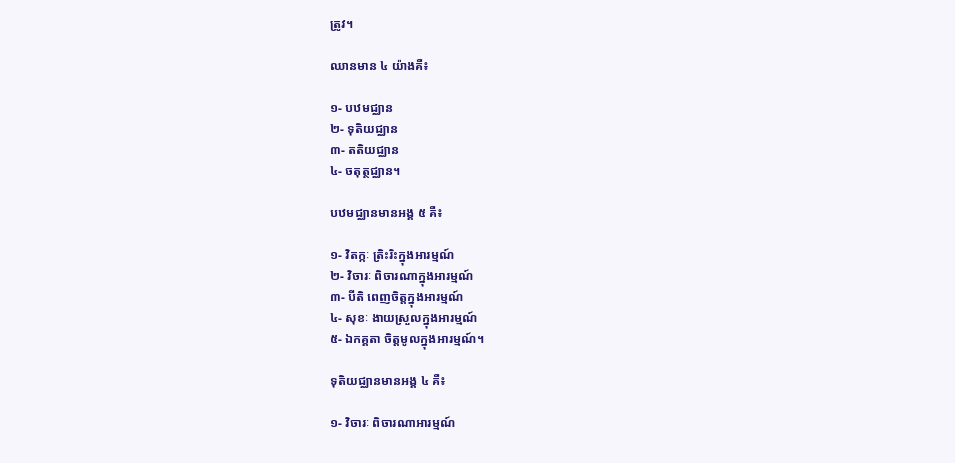ត្រូវ។

ឈានមាន ៤ យ៉ាងគឺ៖

១- បឋមជ្ឈាន
២- ទុតិយជ្ឈាន
៣- តតិយជ្ឈាន
៤- ចតុត្ថជ្ឈាន។

បឋមជ្ឈានមានអង្គ ៥ គឺ៖

១- វិតក្កៈ ត្រិះរិះក្នុងអារម្មណ៍
២- វិចារៈ ពិចារណាក្នុងអារម្មណ៍
៣- បីតិ ពេញចិត្តក្នុងអារម្មណ៍
៤- សុខៈ ងាយស្រួលក្នុងអារម្មណ៍
៥- ឯកគ្គតា ចិត្តមូលក្នុងអារម្មណ៍។

ទុតិយជ្ឈានមានអង្គ ៤ គឺ៖

១- វិចារៈ ពិចារណាអារម្មណ៍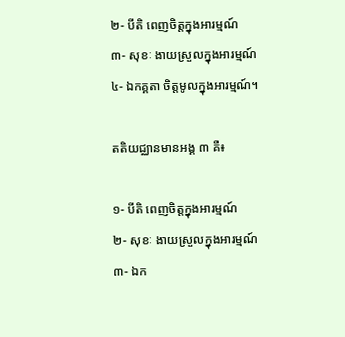២- បីតិ ពេញចិត្តក្នុងអារម្មណ៍
៣- សុខៈ ងាយស្រួលក្នុងអារម្មណ៍
៤- ឯកគ្គតា ចិត្តមូលក្នុងអារម្មណ៍។

តតិយជ្ឈានមានអង្គ ៣ គឺ៖

១- បីតិ ពេញចិត្តក្នុងអារម្មណ៍
២- សុខៈ ងាយស្រួលក្នុងអារម្មណ៍
៣- ឯក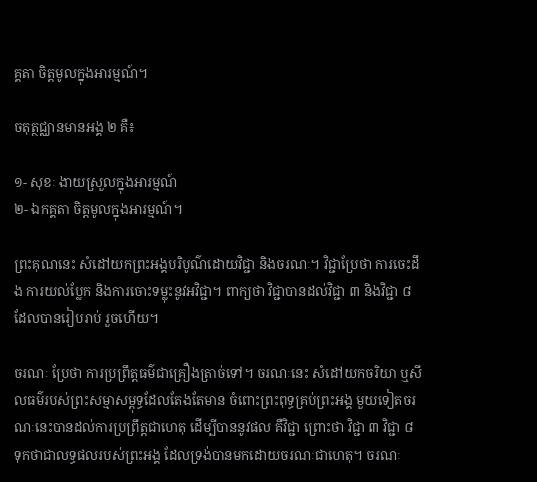គ្គតា ចិត្តមូលក្នុងអារម្មណ៍។

ចតុត្ថជ្ឈានមានអង្គ ២ គឺ៖

១- សុខៈ ងាយស្រួលក្នុងអារម្មណ៍
២- ឯកគ្គតា ចិត្តមូលក្នុងអារម្មណ៍។

ព្រះគុណនេះ សំដៅយកព្រះអង្គបរិបូណ៌ដោយវិជ្ជា និងចរណៈ។ វិជ្ជាប្រែថា ការចេះដឹង ការយល់ប្លែក និងការចោះទម្លុះនូវអវិជ្ជា។ ពាក្យថា វិជ្ជាបានដល់វិជ្ជា ៣ និងវិជ្ជា ៨ ដែលបានរៀបរាប់ រួចហើយ។

ចរណៈ ប្រែថា ការប្រព្រឹត្តធម៌ជាគ្រឿងត្រាច់ទៅ។ ចរណៈនេះ សំដៅយកចរិយា ឬសីលធម៌របស់ព្រះសម្មាសម្ពុទ្ធដែលតែងតែមាន ចំពោះព្រះពុទ្ធគ្រប់ព្រះអង្គ មួយទៀតចរណៈនេះបានដល់ការប្រព្រឹត្តជាហេតុ ដើម្បីបាននូវផល គឺវិជ្ជា ព្រោះថា វិជ្ជា ៣ វិជ្ជា ៨ ទុកថាជាលទ្ធផលរបស់ព្រះអង្គ ដែលទ្រង់បានមកដោយចរណៈជាហេតុ។ ចរណៈ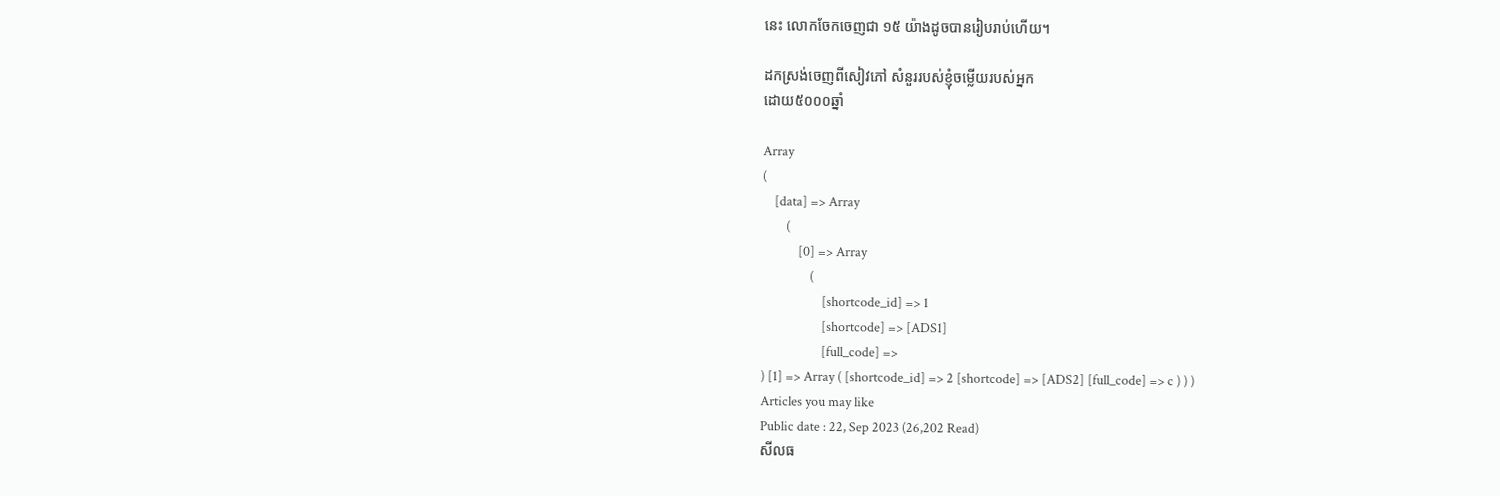នេះ លោកចែកចេញជា ១៥ យ៉ាងដូចបានរៀបរាប់ហើយ។

ដកស្រង់ចេញពីសៀវភៅ សំនួររបស់ខ្ញុំចម្លើយរបស់អ្នក
ដោយ៥០០០ឆ្នាំ

Array
(
    [data] => Array
        (
            [0] => Array
                (
                    [shortcode_id] => 1
                    [shortcode] => [ADS1]
                    [full_code] =>
) [1] => Array ( [shortcode_id] => 2 [shortcode] => [ADS2] [full_code] => c ) ) )
Articles you may like
Public date : 22, Sep 2023 (26,202 Read)
សីលធ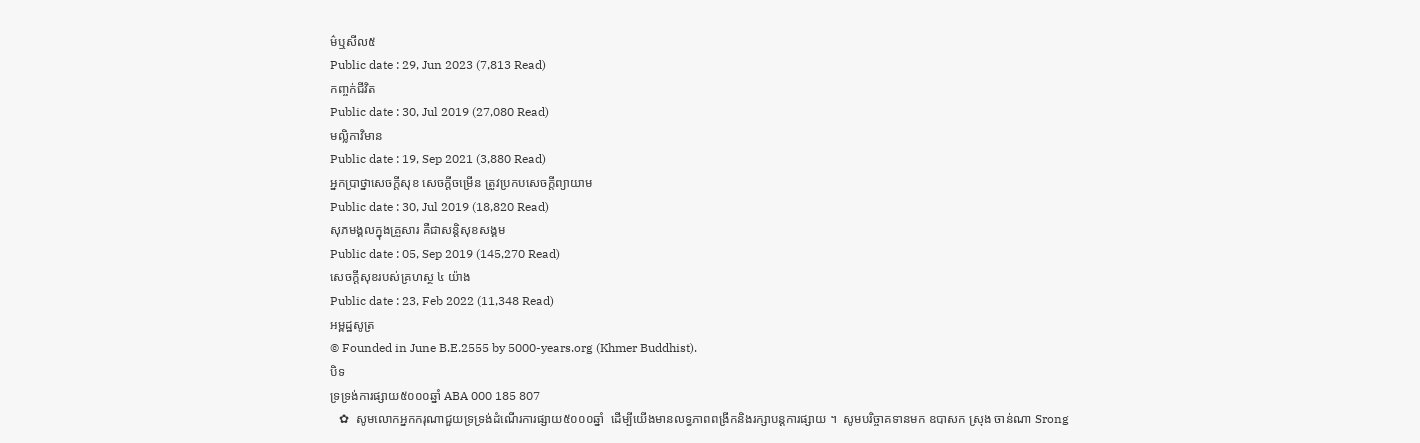ម៌ឬសីល៥
Public date : 29, Jun 2023 (7,813 Read)
កញ្ចក់ជីវិត
Public date : 30, Jul 2019 (27,080 Read)
មល្លិកាវិមាន
Public date : 19, Sep 2021 (3,880 Read)
អ្នកប្រាថ្នាសេចក្ដីសុខ សេចក្ដីចម្រើន ត្រូវប្រកបសេចក្តីព្យាយាម
Public date : 30, Jul 2019 (18,820 Read)
សុភមង្គលក្នុងគ្រួសារ គឺជាសន្តិសុខសង្គម
Public date : 05, Sep 2019 (145,270 Read)
សេចក្ដីសុខរបស់គ្រហស្ថ ៤ យ៉ាង
Public date : 23, Feb 2022 (11,348 Read)
អម្ពដ្ឋសូត្រ
© Founded in June B.E.2555 by 5000-years.org (Khmer Buddhist).
បិទ
ទ្រទ្រង់ការផ្សាយ៥០០០ឆ្នាំ ABA 000 185 807
   ✿  សូមលោកអ្នកករុណាជួយទ្រទ្រង់ដំណើរការផ្សាយ៥០០០ឆ្នាំ  ដើម្បីយើងមានលទ្ធភាពពង្រីកនិងរក្សាបន្តការផ្សាយ ។  សូមបរិច្ចាគទានមក ឧបាសក ស្រុង ចាន់ណា Srong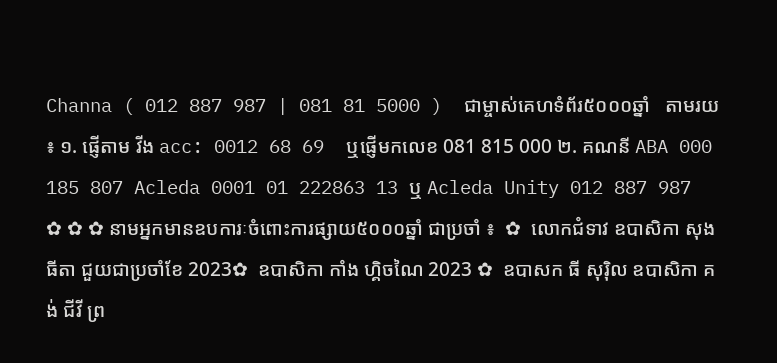Channa ( 012 887 987 | 081 81 5000 )  ជាម្ចាស់គេហទំព័រ៥០០០ឆ្នាំ   តាមរយ ៖ ១. ផ្ញើតាម វីង acc: 0012 68 69  ឬផ្ញើមកលេខ 081 815 000 ២. គណនី ABA 000 185 807 Acleda 0001 01 222863 13 ឬ Acleda Unity 012 887 987   ✿ ✿ ✿ នាមអ្នកមានឧបការៈចំពោះការផ្សាយ៥០០០ឆ្នាំ ជាប្រចាំ ៖  ✿  លោកជំទាវ ឧបាសិកា សុង ធីតា ជួយជាប្រចាំខែ 2023✿  ឧបាសិកា កាំង ហ្គិចណៃ 2023 ✿  ឧបាសក ធី សុរ៉ិល ឧបាសិកា គង់ ជីវី ព្រ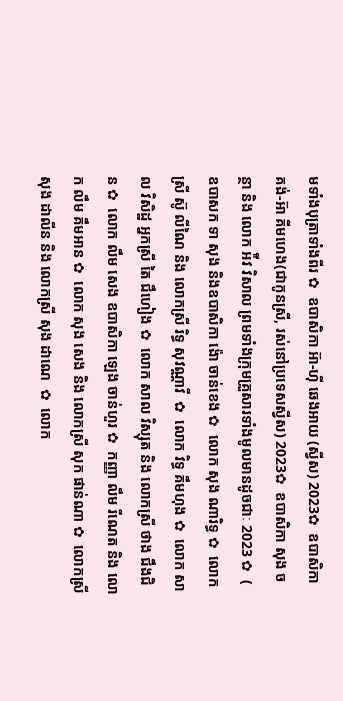មទាំងបុត្រាទាំងពីរ ✿  ឧបាសិកា អ៊ា-ហុី ឆេងអាយ (ស្វីស) 2023✿  ឧបាសិកា គង់-អ៊ា គីមហេង(ជាកូនស្រី, រស់នៅប្រទេសស្វីស) 2023✿  ឧបាសិកា សុង ចន្ថា និង លោក អ៉ីវ វិសាល ព្រមទាំងក្រុមគ្រួសារទាំងមូលមានដូចជាៈ 2023 ✿  ( ឧបាសក ទា សុង និងឧបាសិកា ង៉ោ ចាន់ខេង ✿  លោក សុង ណារិទ្ធ ✿  លោកស្រី ស៊ូ លីណៃ និង លោកស្រី រិទ្ធ សុវណ្ណាវី  ✿  លោក វិទ្ធ គឹមហុង ✿  លោក សាល វិសិដ្ឋ អ្នកស្រី តៃ ជឹហៀង ✿  លោក សាល វិស្សុត និង លោកស្រី ថាង ជឹងជិន ✿  លោក លឹម សេង ឧបាសិកា ឡេង ចាន់ហួរ ✿  កញ្ញា លឹម រីណេត និង លោក លឹម គឹមអាន ✿  លោក សុង សេង និង លោកស្រី សុក ផាន់ណា ✿  លោកស្រី សុង ដាលីន និង លោកស្រី សុង ដាណេ  ✿  លោក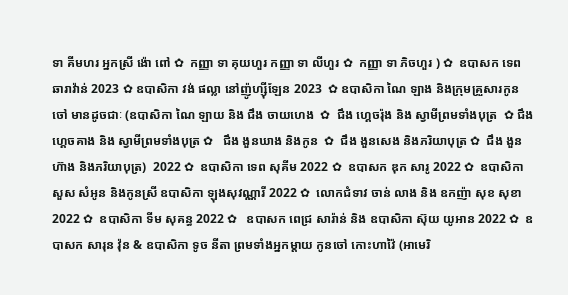ទា គីមហរ អ្នកស្រី ង៉ោ ពៅ ✿  កញ្ញា ទា គុយហួរ កញ្ញា ទា លីហួរ ✿  កញ្ញា ទា ភិចហួរ ) ✿  ឧបាសក ទេព ឆារាវ៉ាន់ 2023 ✿ ឧបាសិកា វង់ ផល្លា នៅញ៉ូហ្ស៊ីឡែន 2023  ✿ ឧបាសិកា ណៃ ឡាង និងក្រុមគ្រួសារកូនចៅ មានដូចជាៈ (ឧបាសិកា ណៃ ឡាយ និង ជឹង ចាយហេង  ✿  ជឹង ហ្គេចរ៉ុង និង ស្វាមីព្រមទាំងបុត្រ  ✿ ជឹង ហ្គេចគាង និង ស្វាមីព្រមទាំងបុត្រ ✿   ជឹង ងួនឃាង និងកូន  ✿  ជឹង ងួនសេង និងភរិយាបុត្រ ✿  ជឹង ងួនហ៊ាង និងភរិយាបុត្រ)  2022 ✿  ឧបាសិកា ទេព សុគីម 2022 ✿  ឧបាសក ឌុក សារូ 2022 ✿  ឧបាសិកា សួស សំអូន និងកូនស្រី ឧបាសិកា ឡុងសុវណ្ណារី 2022 ✿  លោកជំទាវ ចាន់ លាង និង ឧកញ៉ា សុខ សុខា 2022 ✿  ឧបាសិកា ទីម សុគន្ធ 2022 ✿   ឧបាសក ពេជ្រ សារ៉ាន់ និង ឧបាសិកា ស៊ុយ យូអាន 2022 ✿  ឧបាសក សារុន វ៉ុន & ឧបាសិកា ទូច នីតា ព្រមទាំងអ្នកម្តាយ កូនចៅ កោះហាវ៉ៃ (អាមេរិ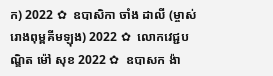ក) 2022 ✿  ឧបាសិកា ចាំង ដាលី (ម្ចាស់រោងពុម្ពគីមឡុង) 2022 ✿  លោកវេជ្ជបណ្ឌិត ម៉ៅ សុខ 2022 ✿  ឧបាសក ង៉ា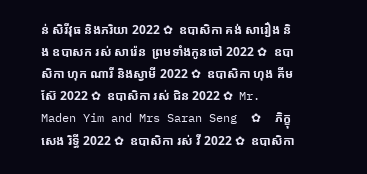ន់ សិរីវុធ និងភរិយា 2022 ✿  ឧបាសិកា គង់ សារឿង និង ឧបាសក រស់ សារ៉េន  ព្រមទាំងកូនចៅ 2022 ✿  ឧបាសិកា ហុក ណារី និងស្វាមី 2022 ✿  ឧបាសិកា ហុង គីមស៊ែ 2022 ✿  ឧបាសិកា រស់ ជិន 2022 ✿  Mr. Maden Yim and Mrs Saran Seng  ✿  ភិក្ខុ សេង រិទ្ធី 2022 ✿  ឧបាសិកា រស់ វី 2022 ✿  ឧបាសិកា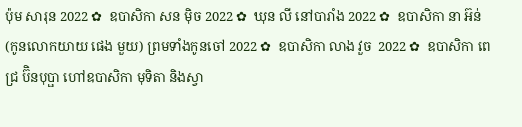ប៉ុម សារុន 2022 ✿  ឧបាសិកា សន ម៉ិច 2022 ✿  ឃុន លី នៅបារាំង 2022 ✿  ឧបាសិកា នា អ៊ន់ (កូនលោកយាយ ផេង មួយ) ព្រមទាំងកូនចៅ 2022 ✿  ឧបាសិកា លាង វួច  2022 ✿  ឧបាសិកា ពេជ្រ ប៊ិនបុប្ផា ហៅឧបាសិកា មុទិតា និងស្វា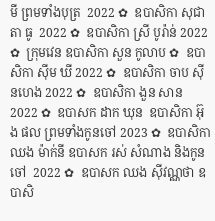មី ព្រមទាំងបុត្រ  2022 ✿  ឧបាសិកា សុជាតា ធូ  2022 ✿  ឧបាសិកា ស្រី បូរ៉ាន់ 2022 ✿  ក្រុមវេន ឧបាសិកា សួន កូលាប ✿  ឧបាសិកា ស៊ីម ឃី 2022 ✿  ឧបាសិកា ចាប ស៊ីនហេង 2022 ✿  ឧបាសិកា ងួន សាន 2022 ✿  ឧបាសក ដាក ឃុន  ឧបាសិកា អ៊ុង ផល ព្រមទាំងកូនចៅ 2023 ✿  ឧបាសិកា ឈង ម៉ាក់នី ឧបាសក រស់ សំណាង និងកូនចៅ  2022 ✿  ឧបាសក ឈង សុីវណ្ណថា ឧបាសិ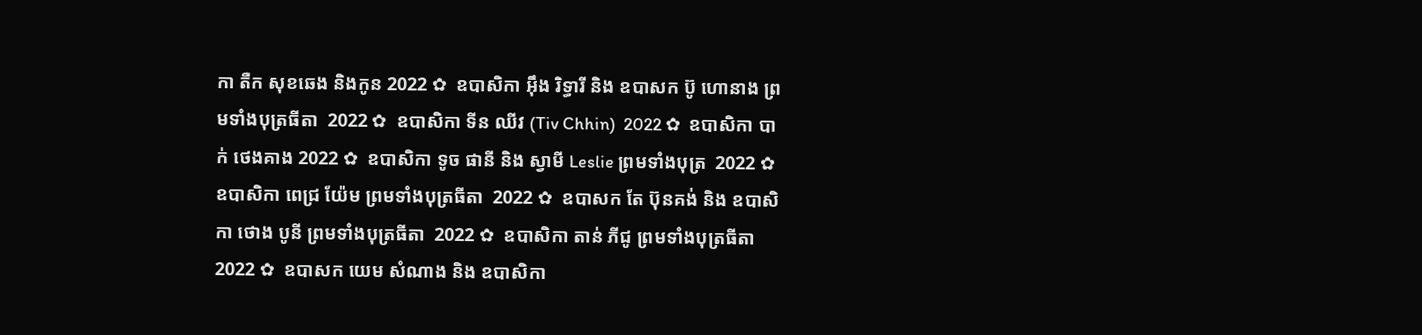កា តឺក សុខឆេង និងកូន 2022 ✿  ឧបាសិកា អុឹង រិទ្ធារី និង ឧបាសក ប៊ូ ហោនាង ព្រមទាំងបុត្រធីតា  2022 ✿  ឧបាសិកា ទីន ឈីវ (Tiv Chhin)  2022 ✿  ឧបាសិកា បាក់ ថេងគាង 2022 ✿  ឧបាសិកា ទូច ផានី និង ស្វាមី Leslie ព្រមទាំងបុត្រ  2022 ✿  ឧបាសិកា ពេជ្រ យ៉ែម ព្រមទាំងបុត្រធីតា  2022 ✿  ឧបាសក តែ ប៊ុនគង់ និង ឧបាសិកា ថោង បូនី ព្រមទាំងបុត្រធីតា  2022 ✿  ឧបាសិកា តាន់ ភីជូ ព្រមទាំងបុត្រធីតា  2022 ✿  ឧបាសក យេម សំណាង និង ឧបាសិកា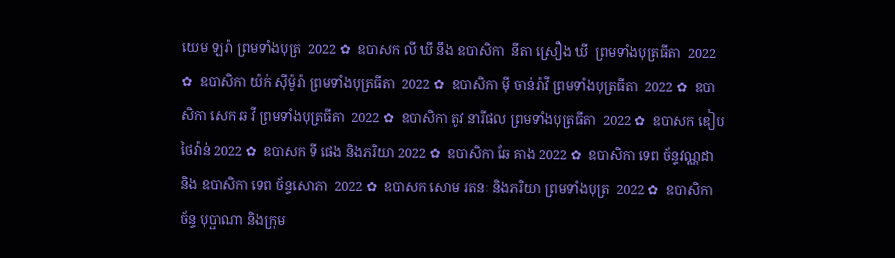យេម ឡរ៉ា ព្រមទាំងបុត្រ  2022 ✿  ឧបាសក លី ឃី នឹង ឧបាសិកា  នីតា ស្រឿង ឃី  ព្រមទាំងបុត្រធីតា  2022 ✿  ឧបាសិកា យ៉ក់ សុីម៉ូរ៉ា ព្រមទាំងបុត្រធីតា  2022 ✿  ឧបាសិកា មុី ចាន់រ៉ាវី ព្រមទាំងបុត្រធីតា  2022 ✿  ឧបាសិកា សេក ឆ វី ព្រមទាំងបុត្រធីតា  2022 ✿  ឧបាសិកា តូវ នារីផល ព្រមទាំងបុត្រធីតា  2022 ✿  ឧបាសក ឌៀប ថៃវ៉ាន់ 2022 ✿  ឧបាសក ទី ផេង និងភរិយា 2022 ✿  ឧបាសិកា ឆែ គាង 2022 ✿  ឧបាសិកា ទេព ច័ន្ទវណ្ណដា និង ឧបាសិកា ទេព ច័ន្ទសោភា  2022 ✿  ឧបាសក សោម រតនៈ និងភរិយា ព្រមទាំងបុត្រ  2022 ✿  ឧបាសិកា ច័ន្ទ បុប្ផាណា និងក្រុម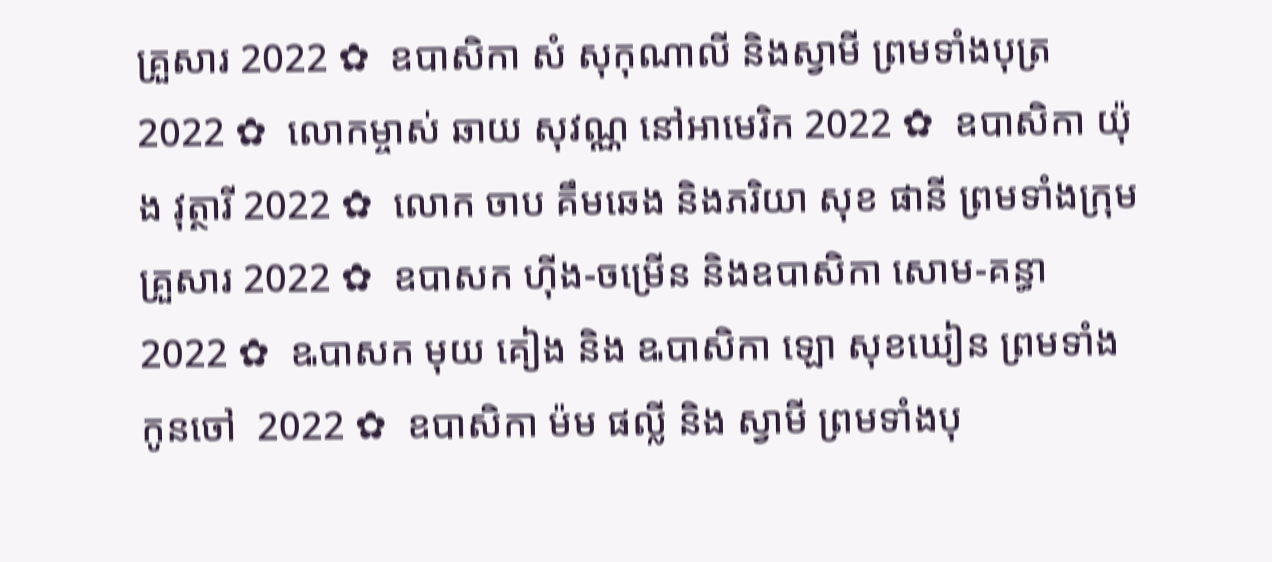គ្រួសារ 2022 ✿  ឧបាសិកា សំ សុកុណាលី និងស្វាមី ព្រមទាំងបុត្រ  2022 ✿  លោកម្ចាស់ ឆាយ សុវណ្ណ នៅអាមេរិក 2022 ✿  ឧបាសិកា យ៉ុង វុត្ថារី 2022 ✿  លោក ចាប គឹមឆេង និងភរិយា សុខ ផានី ព្រមទាំងក្រុមគ្រួសារ 2022 ✿  ឧបាសក ហ៊ីង-ចម្រើន និងឧបាសិកា សោម-គន្ធា 2022 ✿  ឩបាសក មុយ គៀង និង ឩបាសិកា ឡោ សុខឃៀន ព្រមទាំងកូនចៅ  2022 ✿  ឧបាសិកា ម៉ម ផល្លី និង ស្វាមី ព្រមទាំងបុ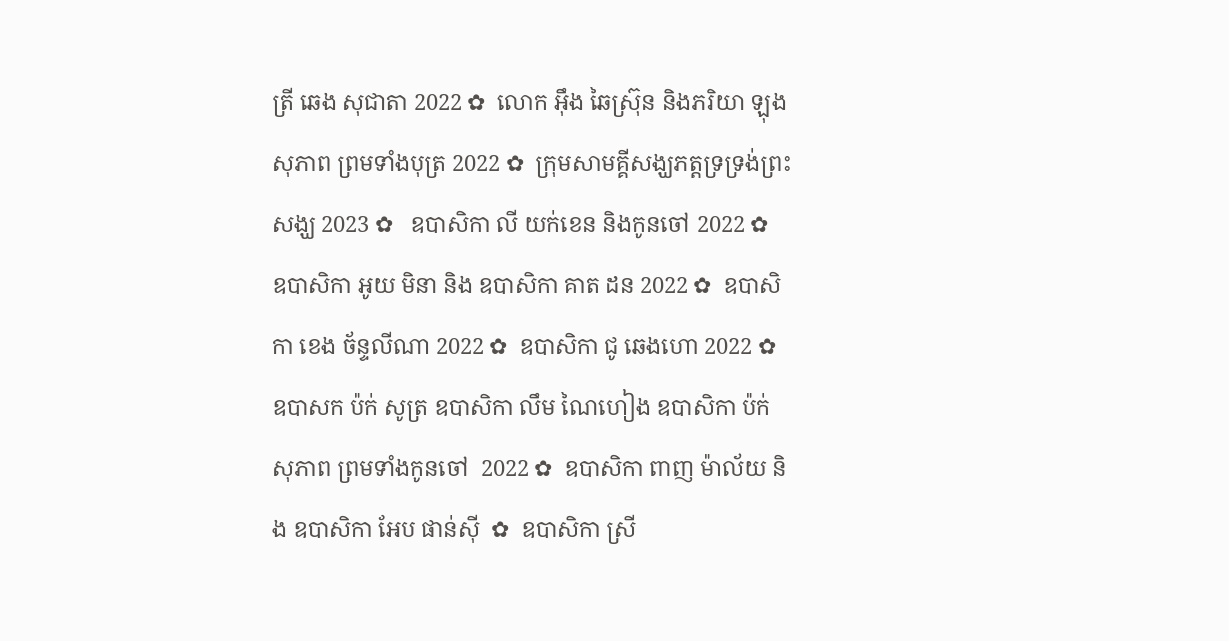ត្រី ឆេង សុជាតា 2022 ✿  លោក អ៊ឹង ឆៃស្រ៊ុន និងភរិយា ឡុង សុភាព ព្រមទាំងបុត្រ 2022 ✿  ក្រុមសាមគ្គីសង្ឃភត្តទ្រទ្រង់ព្រះសង្ឃ 2023 ✿   ឧបាសិកា លី យក់ខេន និងកូនចៅ 2022 ✿   ឧបាសិកា អូយ មិនា និង ឧបាសិកា គាត ដន 2022 ✿  ឧបាសិកា ខេង ច័ន្ទលីណា 2022 ✿  ឧបាសិកា ជូ ឆេងហោ 2022 ✿  ឧបាសក ប៉ក់ សូត្រ ឧបាសិកា លឹម ណៃហៀង ឧបាសិកា ប៉ក់ សុភាព ព្រមទាំងកូនចៅ  2022 ✿  ឧបាសិកា ពាញ ម៉ាល័យ និង ឧបាសិកា អែប ផាន់ស៊ី  ✿  ឧបាសិកា ស្រី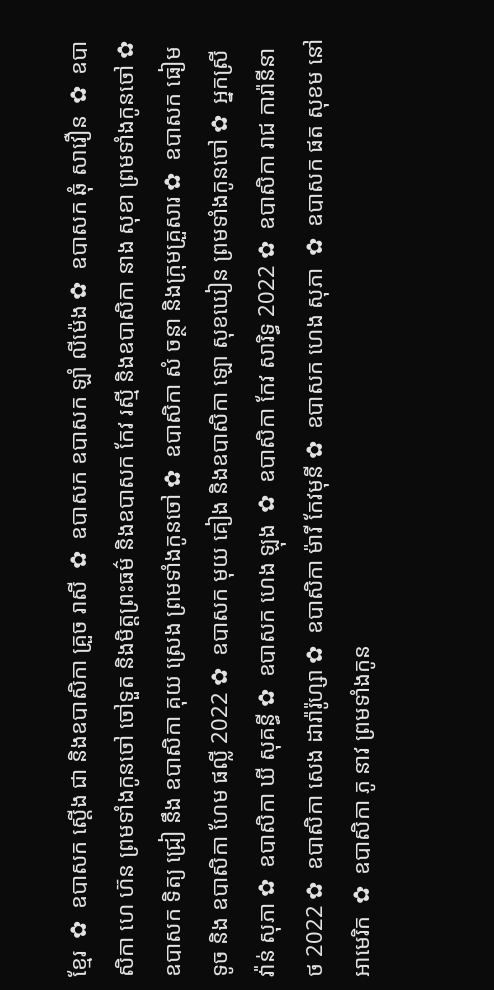ខ្មែរ  ✿  ឧបាសក ស្តើង ជា និងឧបាសិកា គ្រួច រាសី  ✿  ឧបាសក ឧបាសក ឡាំ លីម៉េង ✿  ឧបាសក ឆុំ សាវឿន  ✿  ឧបាសិកា ហេ ហ៊ន ព្រមទាំងកូនចៅ ចៅទួត និងមិត្តព្រះធម៌ និងឧបាសក កែវ រស្មី និងឧបាសិកា នាង សុខា ព្រមទាំងកូនចៅ ✿  ឧបាសក ទិត្យ ជ្រៀ នឹង ឧបាសិកា គុយ ស្រេង ព្រមទាំងកូនចៅ ✿  ឧបាសិកា សំ ចន្ថា និងក្រុមគ្រួសារ ✿  ឧបាសក ធៀម ទូច និង ឧបាសិកា ហែម ផល្លី 2022 ✿  ឧបាសក មុយ គៀង និងឧបាសិកា ឡោ សុខឃៀន ព្រមទាំងកូនចៅ ✿  អ្នកស្រី វ៉ាន់ សុភា ✿  ឧបាសិកា ឃី សុគន្ធី ✿  ឧបាសក ហេង ឡុង  ✿  ឧបាសិកា កែវ សារិទ្ធ 2022 ✿  ឧបាសិកា រាជ ការ៉ានីនាថ 2022 ✿  ឧបាសិកា សេង ដារ៉ារ៉ូហ្សា ✿  ឧបាសិកា ម៉ារី កែវមុនី ✿  ឧបាសក ហេង សុភា  ✿  ឧបាសក ផត សុខម នៅអាមេរិក  ✿  ឧបាសិកា ភូ នាវ ព្រមទាំងកូន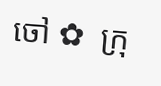ចៅ ✿  ក្រុ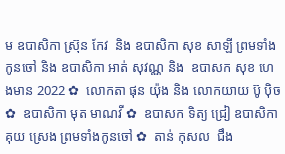ម ឧបាសិកា ស្រ៊ុន កែវ  និង ឧបាសិកា សុខ សាឡី ព្រមទាំងកូនចៅ និង ឧបាសិកា អាត់ សុវណ្ណ និង  ឧបាសក សុខ ហេងមាន 2022 ✿  លោកតា ផុន យ៉ុង និង លោកយាយ ប៊ូ ប៉ិច ✿  ឧបាសិកា មុត មាណវី ✿  ឧបាសក ទិត្យ ជ្រៀ ឧបាសិកា គុយ ស្រេង ព្រមទាំងកូនចៅ ✿  តាន់ កុសល  ជឹង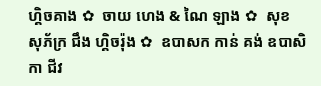ហ្គិចគាង ✿  ចាយ ហេង & ណៃ ឡាង ✿  សុខ សុភ័ក្រ ជឹង ហ្គិចរ៉ុង ✿  ឧបាសក កាន់ គង់ ឧបាសិកា ជីវ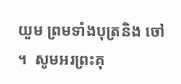យួម ព្រមទាំងបុត្រនិង ចៅ ។  សូមអរព្រះគុ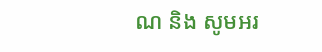ណ និង សូមអរ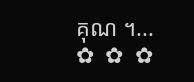គុណ ។...       ✿  ✿  ✿